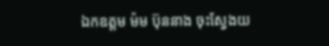ឯកឧត្តម ម៉ម ប៊ុននាង ចុះស្វែងយ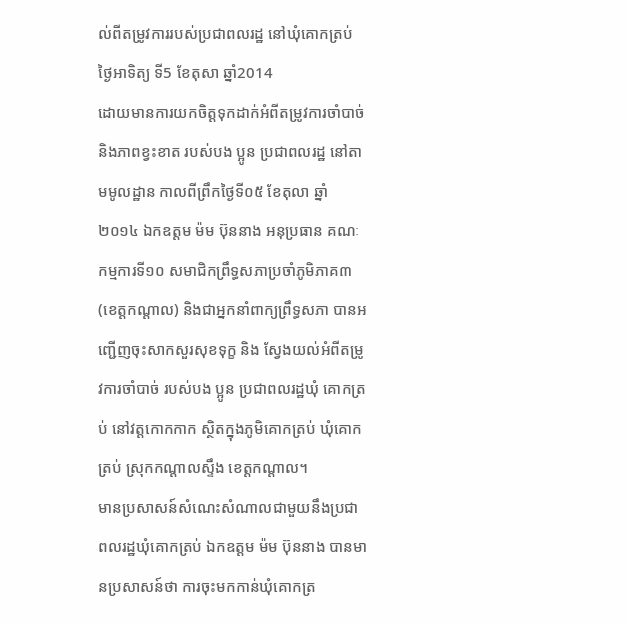ល់ពីតម្រូវការរបស់ប្រជាពលរដ្ឋ នៅឃុំគោកត្រប់
ថ្ងៃអាទិត្យ ទី5 ខែតុសា ឆ្នាំ2014
ដោយមានការយកចិត្តទុកដាក់អំពីតម្រូវការចាំបាច់ និងភាពខ្វះខាត របស់បង ប្អូន ប្រជាពលរដ្ឋ នៅតាមមូលដ្ឋាន កាលពីព្រឹកថ្ងៃទី០៥ ខែតុលា ឆ្នាំ២០១៤ ឯកឧត្តម ម៉ម ប៊ុននាង អនុប្រធាន គណៈកម្មការទី១០ សមាជិកព្រឹទ្ធសភាប្រចាំភូមិភាគ៣ (ខេត្តកណ្តាល) និងជាអ្នកនាំពាក្យព្រឹទ្ធសភា បានអញ្ជើញចុះសាកសួរសុខទុក្ខ និង ស្វែងយល់អំពីតម្រូវការចាំបាច់ របស់បង ប្អូន ប្រជាពលរដ្ឋឃុំ គោកត្រប់ នៅវត្តកោកកាក ស្ថិតក្នុងភូមិគោកត្រប់ ឃុំគោកត្រប់ ស្រុកកណ្តាលស្ទឹង ខេត្តកណ្តាល។
មានប្រសាសន៍សំណេះសំណាលជាមួយនឹងប្រជាពលរដ្ឋឃុំគោកត្រប់ ឯកឧត្តម ម៉ម ប៊ុននាង បានមានប្រសាសន៍ថា ការចុះមកកាន់ឃុំគោកត្រ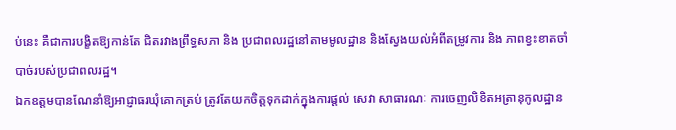ប់នេះ គឺជាការបង្ខិតឱ្យកាន់តែ ជិតរវាងព្រឹទ្ធសភា និង ប្រជាពលរដ្ឋនៅតាមមូលដ្ឋាន និងស្វែងយល់អំពីតម្រូវការ និង ភាពខ្វះខាតចាំបាច់របស់ប្រជាពលរដ្ឋ។
ឯកឧត្តមបានណែនាំឱ្យអាជ្ញាធរឃុំគោកត្រប់ ត្រូវតែយកចិត្តទុកដាក់ក្នុងការផ្តល់ សេវា សាធារណៈ ការចេញលិខិតអត្រានុកូលដ្ឋាន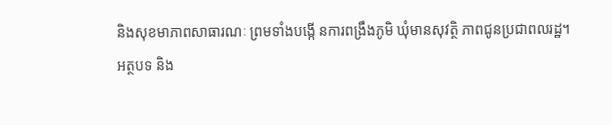និងសុខមាភាពសាធារណៈ ព្រមទាំងបង្កើ នការពង្រឹងភូមិ ឃុំមានសុវត្ថិ ភាពជូនប្រជាពលរដ្ឋ។
អត្ថបទ និង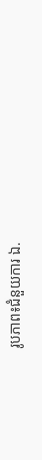រូបភាព៖ជំនួយការ ឯ.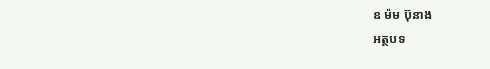ឧ ម៉ម ប៊ុនាង
អត្ថបទ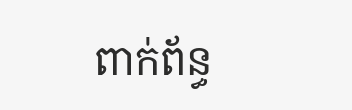ពាក់ព័ន្ធ